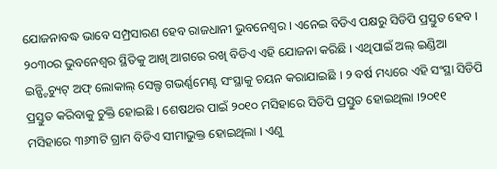ଯୋଜନାବଦ୍ଧ ଭାବେ ସମ୍ପ୍ରସାରଣ ହେବ ରାଜଧାନୀ ଭୁବନେଶ୍ବର । ଏନେଇ ବିଡିଏ ପକ୍ଷରୁ ସିଡିପି ପ୍ରସ୍ତୁତ ହେବ । ୨୦୩୦ର ଭୁବନେଶ୍ବର ସ୍ଥିତିକୁ ଆଖି ଆଗରେ ରଖି ବିଡିଏ ଏହି ଯୋଜନା କରିଛି । ଏଥିପାଇଁ ଅଲ୍ ଇଣ୍ଡିଆ ଇନ୍ଷ୍ଟିଚ୍ୟୁଟ୍ ଅଫ୍ ଲୋକାଲ୍ ସେଲ୍ଫ ଗଭର୍ଣ୍ଣମେଣ୍ଟ ସଂସ୍ଥାକୁ ଚୟନ କରାଯାଇଛି । ୨ ବର୍ଷ ମଧ୍ୟରେ ଏହି ସଂସ୍ଥା ସିଡିପି ପ୍ରସ୍ତୁତ କରିବାକୁ ଚୁକ୍ତି ହୋଇଛି । ଶେଷଥର ପାଇଁ ୨୦୧୦ ମସିହାରେ ସିଡିପି ପ୍ରସ୍ତୁତ ହୋଇଥିଲା ।୨୦୧୧ ମସିହାରେ ୩୬୩ଟି ଗ୍ରାମ ବିଡିଏ ସୀମାଭୁକ୍ତ ହୋଇଥିଲା । ଏଣୁ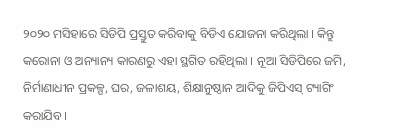୨୦୨୦ ମସିହାରେ ସିଡିପି ପ୍ରସ୍ତୁତ କରିବାକୁ ବିଡିଏ ଯୋଜନା କରିଥିଲା । କିନ୍ତୁ କରୋନା ଓ ଅନ୍ୟାନ୍ୟ କାରଣରୁ ଏହା ସ୍ଥଗିତ ରହିଥିଲା । ନୂଆ ସିଡିପିରେ ଜମି, ନିର୍ମାଣାଧୀନ ପ୍ରକଳ୍ପ, ଘର, ଜଳାଶୟ, ଶିକ୍ଷାନୁଷ୍ଠାନ ଆଦିକୁ ଜିପିଏସ୍ ଟ୍ୟାଗିଂ କରାଯିବ ।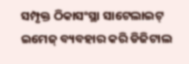ସମ୍ପୃକ୍ତ ଠିକାସଂସ୍ଥା ସାଟେଲାଇଟ୍ ଇମେଜ୍ ବ୍ୟବହାର କରି ଡିଜିଟାଲ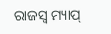ରାଜସ୍ବ ମ୍ୟାପ୍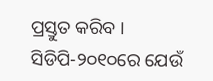ପ୍ରସ୍ତୁତ କରିବ । ସିଡିପି-୨୦୧୦ରେ ଯେଉଁ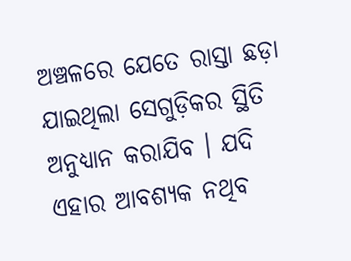ଅଞ୍ଚଳରେ ଯେତେ ରାସ୍ତା ଛଡ଼ା ଯାଇଥିଲା ସେଗୁଡ଼ିକର ସ୍ଥିତି ଅନୁଧ୍ୟାନ କରାଯିବ । ଯଦି ଏହାର ଆବଶ୍ୟକ ନଥିବ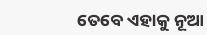ତେବେ ଏହାକୁ ନୂଆ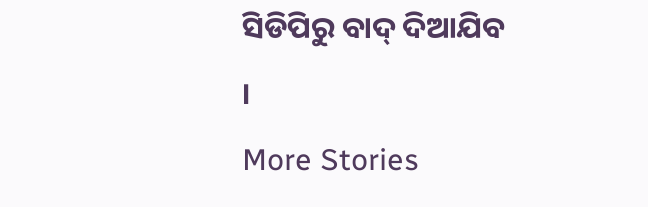ସିଡିପିରୁ ବାଦ୍ ଦିଆଯିବ ।
More Stories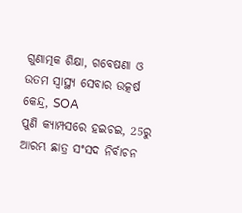ଗୁଣାତ୍ମକ ଶିକ୍ଷା, ଗବେଷଣା ଓ ଉତମ ସ୍ୱାସ୍ଥ୍ୟ ସେବାର ଉତ୍କର୍ଷ କେନ୍ଦ୍ର, SOA
ପୁଣି କ୍ୟାମ୍ପସରେ ହଇଚଇ, 25ରୁ ଆରମ୍ଭ ଛାତ୍ର ସଂସଦ ନିର୍ବାଚନ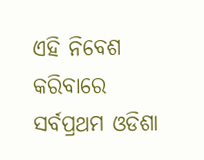ଏହି ନିବେଶ କରିବାରେ ସର୍ବପ୍ରଥମ ଓଡିଶା